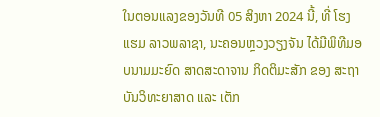ໃນຕອນແລງຂອງວັນທີ 05 ສິງຫາ 2024 ນີ້, ທີ່ ໂຮງແຮມ ລາວພລາຊາ, ນະຄອນຫຼວງວຽງຈັນ ໄດ້ມີພິທີມອບນາມມະຍົດ ສາດສະດາຈານ ກິດຕິມະສັກ ຂອງ ສະຖາບັນວິທະຍາສາດ ແລະ ເຕັກ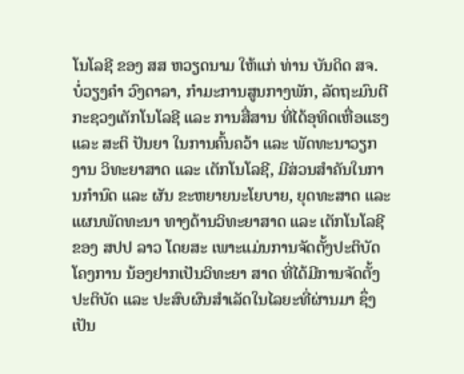ໂນໂລຊີ ຂອງ ສສ ຫວຽດນາມ ໃຫ້ແກ່ ທ່ານ ບັນດິດ ສຈ. ບໍ່ວຽງຄຳ ວົງດາລາ, ກຳມະການສູນກາງພັກ, ລັດຖະມົນຕີກະຊວງເຕັກໂນໂລຊີ ແລະ ການສື່ສານ ທີ່ໄດ້ອຸທິດເຫື່ອແຮງ ແລະ ສະຕິ ປັນຍາ ໃນການຄົ້ນຄວ້າ ແລະ ພັດທະນາວຽກງານ ວິທະຍາສາດ ແລະ ເຕັກໂນໂລຊີ, ມີສ່ວນສໍາຄັນໃນການກໍານົດ ແລະ ຜັນ ຂະຫຍາຍນະໂຍບາຍ, ຍຸດທະສາດ ແລະ ແຜນພັດທະນາ ທາງດ້ານວິທະຍາສາດ ແລະ ເຕັກໂນໂລຊີ ຂອງ ສປປ ລາວ ໂດຍສະ ເພາະແມ່ນການຈັດຕັ້ງປະຕິບັດໂຄງການ ນ້ອງຢາກເປັນວິທະຍາ ສາດ ທີ່ໄດ້ມີການຈັດຕັ້ງປະຕິບັດ ແລະ ປະສົບຜົນສຳເລັດໃນໄລຍະທີ່ຜ່ານມາ ຊຶ່ງເປັນ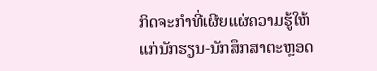ກິດຈະກຳທີ່ເຜີຍແຜ່ຄວາມຮູ້ໃຫ້ແກ່ນັກຮຽນ-ນັກສຶກສາຕະຫຼອດ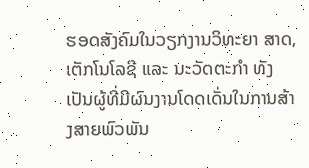ຮອດສັງຄົມໃນວຽກງານວິທະຍາ ສາດ, ເຕັກໂນໂລຊີ ແລະ ນະວັດຕະກໍາ ທັງເປັນຜູ້ທີ່ມີຜົນງານໂດດເດັ່ນໃນການສ້າງສາຍພົວພັນ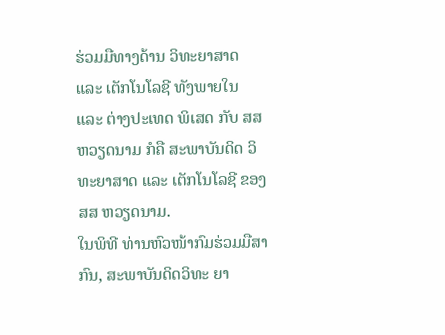ຮ່ວມມືທາງດ້ານ ວິທະຍາສາດ ແລະ ເຕັກໂນໂລຊີ ທັງພາຍໃນ ແລະ ຕ່າງປະເທດ ພິເສດ ກັບ ສສ ຫວຽດນາມ ກໍຄື ສະພາບັນດິດ ວິທະຍາສາດ ແລະ ເຕັກໂນໂລຊີ ຂອງ ສສ ຫວຽດນາມ.
ໃນພິທີ ທ່ານຫົວໜ້າກົມຮ່ວມມືສາກົນ, ສະພາບັນດິດວິທະ ຍາ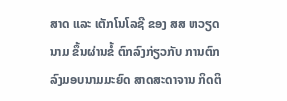ສາດ ແລະ ເຕັກໂນໂລຊີ ຂອງ ສສ ຫວຽດນາມ ຂຶ້ນຜ່ານຂໍ້ ຕົກລົງກ່ຽວກັບ ການຕົກລົງມອບນາມມະຍົດ ສາດສະດາຈານ ກິດຕິ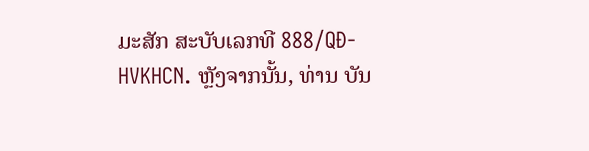ມະສັກ ສະບັບເລກທີ 888/QĐ-HVKHCN. ຫຼັງຈາກນັ້ນ, ທ່ານ ບັນ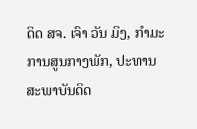ດິດ ສຈ. ເຈົາ ວັນ ມິງ, ກຳມະການສູນກາງພັກ, ປະທານສະພາບັນດິດ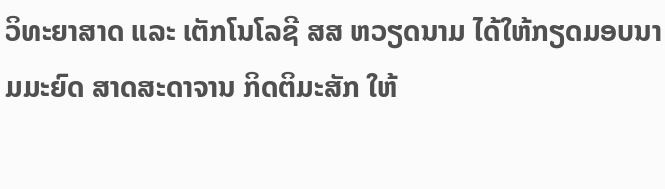ວິທະຍາສາດ ແລະ ເຕັກໂນໂລຊີ ສສ ຫວຽດນາມ ໄດ້ໃຫ້ກຽດມອບນາມມະຍົດ ສາດສະດາຈານ ກິດຕິມະສັກ ໃຫ້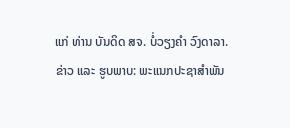ແກ່ ທ່ານ ບັນດິດ ສຈ. ບໍ່ວຽງຄຳ ວົງດາລາ.
ຂ່າວ ແລະ ຮູບພາບ: ພະແນກປະຊາສໍາພັນ